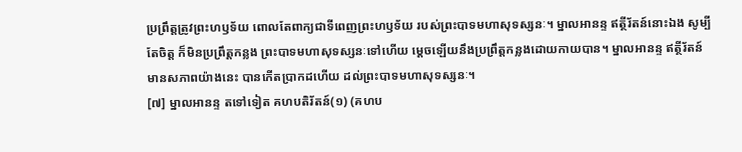ប្រព្រឹត្តត្រូវព្រះហឫទ័យ ពោលតែពាក្យជាទីពេញព្រះហឫទ័យ របស់ព្រះបាទមហាសុទស្សនៈ។ ម្នាលអានន្ទ ឥត្ថីរ័តន៍នោះឯង សូម្បីតែចិត្ត ក៏មិនប្រព្រឹត្តកន្លង ព្រះបាទមហាសុទស្សនៈទៅហើយ ម្តេចឡើយនឹងប្រព្រឹត្តកន្លងដោយកាយបាន។ ម្នាលអានន្ទ ឥត្ថីរ័តន៍ មានសភាពយ៉ាងនេះ បានកើតប្រាកដហើយ ដល់ព្រះបាទមហាសុទស្សនៈ។
[៧] ម្នាលអានន្ទ តទៅទៀត គហបតិរ័តន៍(១) (គហប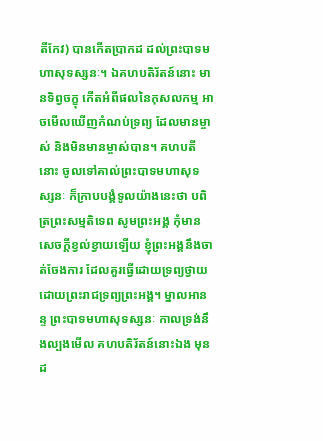តីកែវ) បានកើតប្រាកដ ដល់ព្រះបាទមហាសុទស្សនៈ។ ឯគហបតិរ័តន៍នោះ មានទិព្វចក្ខុ កើតអំពីផលនៃកុសលកម្ម អាចមើលឃើញកំណប់ទ្រព្យ ដែលមានម្ចាស់ និងមិនមានម្ចាស់បាន។ គហបតីនោះ ចូលទៅគាល់ព្រះបាទមហាសុទស្សនៈ ក៏ក្រាបបង្គំទូលយ៉ាងនេះថា បពិត្រព្រះសម្មតិទេព សូមព្រះអង្គ កុំមានសេចក្តីខ្វល់ខ្វាយឡើយ ខ្ញុំព្រះអង្គនឹងចាត់ចែងការ ដែលគួរធ្វើដោយទ្រព្យថ្វាយ ដោយព្រះរាជទ្រព្យព្រះអង្គ។ ម្នាលអានន្ទ ព្រះបាទមហាសុទស្សនៈ កាលទ្រង់នឹងល្បងមើល គហបតិរ័តន៍នោះឯង មុនដ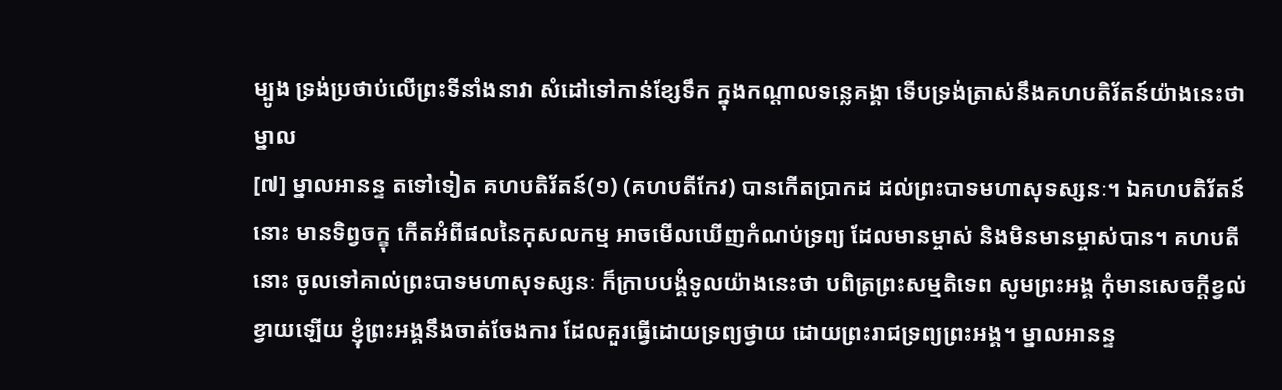ម្បូង ទ្រង់ប្រថាប់លើព្រះទីនាំងនាវា សំដៅទៅកាន់ខ្សែទឹក ក្នុងកណ្តាលទន្លេគង្គា ទើបទ្រង់ត្រាស់នឹងគហបតិរ័តន៍យ៉ាងនេះថា ម្នាល
[៧] ម្នាលអានន្ទ តទៅទៀត គហបតិរ័តន៍(១) (គហបតីកែវ) បានកើតប្រាកដ ដល់ព្រះបាទមហាសុទស្សនៈ។ ឯគហបតិរ័តន៍នោះ មានទិព្វចក្ខុ កើតអំពីផលនៃកុសលកម្ម អាចមើលឃើញកំណប់ទ្រព្យ ដែលមានម្ចាស់ និងមិនមានម្ចាស់បាន។ គហបតីនោះ ចូលទៅគាល់ព្រះបាទមហាសុទស្សនៈ ក៏ក្រាបបង្គំទូលយ៉ាងនេះថា បពិត្រព្រះសម្មតិទេព សូមព្រះអង្គ កុំមានសេចក្តីខ្វល់ខ្វាយឡើយ ខ្ញុំព្រះអង្គនឹងចាត់ចែងការ ដែលគួរធ្វើដោយទ្រព្យថ្វាយ ដោយព្រះរាជទ្រព្យព្រះអង្គ។ ម្នាលអានន្ទ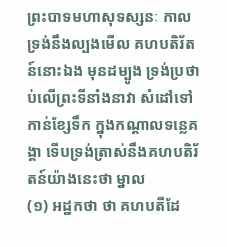ព្រះបាទមហាសុទស្សនៈ កាលទ្រង់នឹងល្បងមើល គហបតិរ័តន៍នោះឯង មុនដម្បូង ទ្រង់ប្រថាប់លើព្រះទីនាំងនាវា សំដៅទៅកាន់ខ្សែទឹក ក្នុងកណ្តាលទន្លេគង្គា ទើបទ្រង់ត្រាស់នឹងគហបតិរ័តន៍យ៉ាងនេះថា ម្នាល
(១) អដ្ឋកថា ថា គហបតីដែ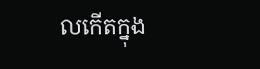លកើតក្នុង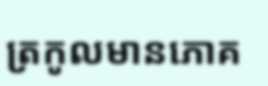ត្រកូលមានភោគ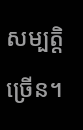សម្បត្តិច្រើន។